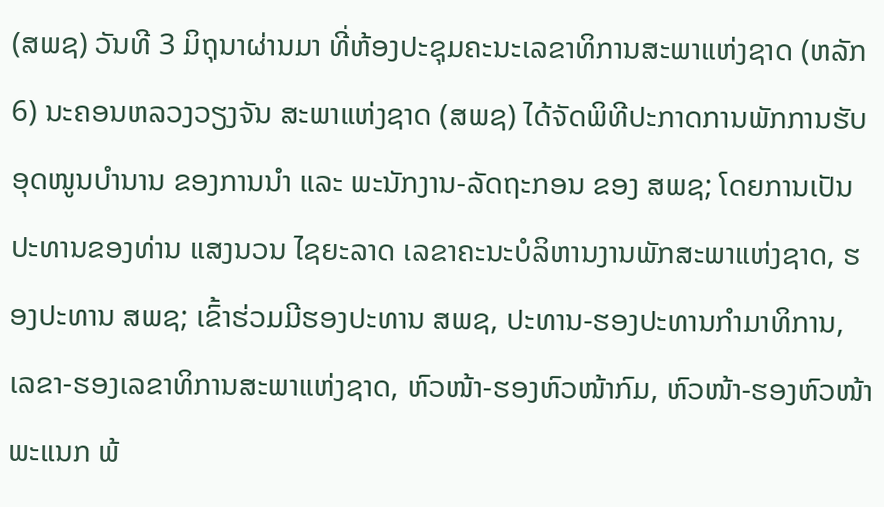(ສພຊ) ວັນທີ 3 ມິຖຸນາຜ່ານມາ ທີ່ຫ້ອງປະຊຸມຄະນະເລຂາທິການສະພາແຫ່ງຊາດ (ຫລັກ 6) ນະຄອນຫລວງວຽງຈັນ ສະພາແຫ່ງຊາດ (ສພຊ) ໄດ້ຈັດພິທີປະກາດການພັກການຮັບອຸດໜູນບໍານານ ຂອງການນຳ ແລະ ພະນັກງານ-ລັດຖະກອນ ຂອງ ສພຊ; ໂດຍການເປັນປະທານຂອງທ່ານ ແສງນວນ ໄຊຍະລາດ ເລຂາຄະນະບໍລິຫານງານພັກສະພາແຫ່ງຊາດ, ຮອງປະທານ ສພຊ; ເຂົ້າຮ່ວມມີຮອງປະທານ ສພຊ, ປະທານ-ຮອງປະທານກໍາມາທິການ, ເລຂາ-ຮອງເລຂາທິການສະພາແຫ່ງຊາດ, ຫົວໜ້າ-ຮອງຫົວໜ້າກົມ, ຫົວໜ້າ-ຮອງຫົວໜ້າພະແນກ ພ້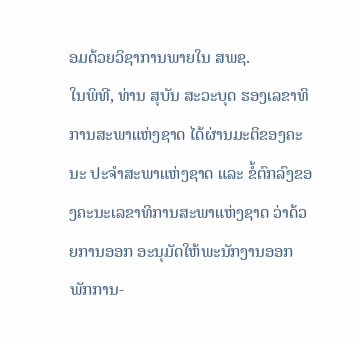ອມດ້ວຍວິຊາການພາຍໃນ ສພຊ.
ໃນພິທີ, ທ່ານ ສຸບັນ ສະວະບຸດ ຮອງເລຂາທິການສະພາແຫ່ງຊາດ ໄດ້ຜ່ານມະຕິຂອງຄະນະ ປະຈໍາສະພາແຫ່ງຊາດ ແລະ ຂໍ້ຕົກລົງຂອງຄະນະເລຂາທິການສະພາແຫ່ງຊາດ ວ່າດ້ວຍການອອກ ອະນຸມັດໃຫ້ພະນັກງານອອກພັກການ-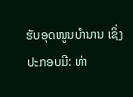ຮັບອຸດໜູນບໍານານ ເຊິ່ງປະກອບມີ: ທ່າ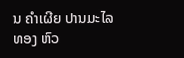ນ ຄໍາເຜີຍ ປານມະໄລທອງ ຫົວ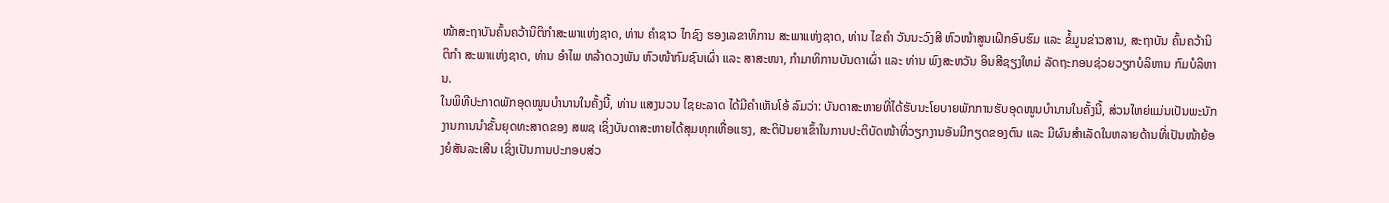ໜ້າສະຖາບັນຄົ້ນຄວ້ານິຕິກໍາສະພາແຫ່ງຊາດ, ທ່ານ ຄໍາຊາວ ໄກຊົງ ຮອງເລຂາທິການ ສະພາແຫ່ງຊາດ, ທ່ານ ໄຂຄໍາ ວັນນະວົງສີ ຫົວໜ້າສູນເຝິກອົບຮົມ ແລະ ຂໍ້ມູນຂ່າວສານ, ສະຖາບັນ ຄົ້ນຄວ້ານິຕິກຳ ສະພາແຫ່ງຊາດ, ທ່ານ ອໍາໄພ ຫລ້າດວງພັນ ຫົວໜ້າກົມຊົນເຜົ່າ ແລະ ສາສະໜາ, ກໍາມາທິການບັນດາເຜົ່າ ແລະ ທ່ານ ພົງສະຫວັນ ອິນສີຊຽງໃຫມ່ ລັດຖະກອນຊ່ວຍວຽກບໍລິຫານ ກົມບໍລິຫານ.
ໃນພິທີປະກາດພັກອຸດໜູນບໍານານໃນຄັ້ງນີ້, ທ່ານ ແສງນວນ ໄຊຍະລາດ ໄດ້ມີຄໍາເຫັນໂອ້ ລົມວ່າ: ບັນດາສະຫາຍທີ່ໄດ້ຮັບນະໂຍບາຍພັກການຮັບອຸດໜູນບໍານານໃນຄັ້ງນີ້, ສ່ວນໃຫຍ່ແມ່ນເປັນພະນັກງານການນຳຂັ້ນຍຸດທະສາດຂອງ ສພຊ ເຊິ່ງບັນດາສະຫາຍໄດ້ສຸມທຸກເຫື່ອແຮງ, ສະຕິປັນຍາເຂົ້າໃນການປະຕິບັດໜ້າທີ່ວຽກງານອັນມີກຽດຂອງຕົນ ແລະ ມີຜົນສຳເລັດໃນຫລາຍດ້ານທີ່ເປັນໜ້າຍ້ອງຍໍສັນລະເສີນ ເຊິ່ງເປັນການປະກອບສ່ວ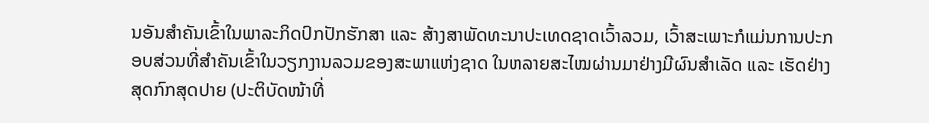ນອັນສຳຄັນເຂົ້າໃນພາລະກິດປົກປັກຮັກສາ ແລະ ສ້າງສາພັດທະນາປະເທດຊາດເວົ້າລວມ, ເວົ້າສະເພາະກໍແມ່ນການປະກອບສ່ວນທີ່ສຳຄັນເຂົ້າໃນວຽກງານລວມຂອງສະພາແຫ່ງຊາດ ໃນຫລາຍສະໄໝຜ່ານມາຢ່າງມີຜົນສຳເລັດ ແລະ ເຮັດຢ່າງສຸດກົກສຸດປາຍ (ປະຕິບັດໜ້າທີ່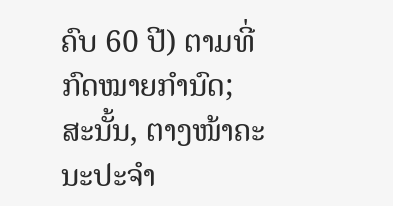ຄົບ 60 ປີ) ຕາມທີ່ກົດໝາຍກໍານົດ; ສະນັ້ນ, ຕາງໜ້າຄະນະປະຈໍາ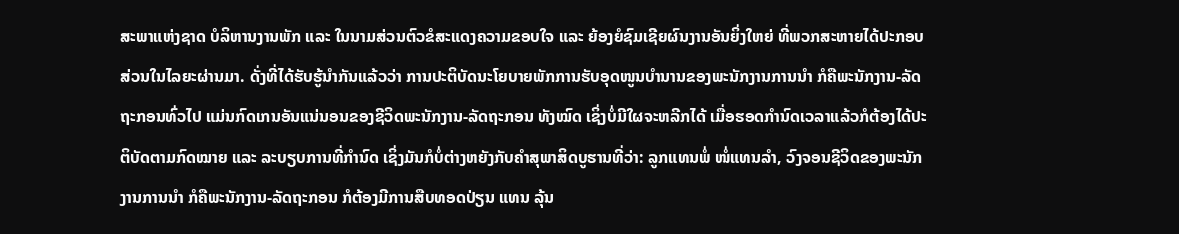ສະພາແຫ່ງຊາດ ບໍລິຫານງານພັກ ແລະ ໃນນາມສ່ວນຕົວຂໍສະແດງຄວາມຂອບໃຈ ແລະ ຍ້ອງຍໍຊົມເຊີຍຜົນງານອັນຍິ່ງໃຫຍ່ ທີ່ພວກສະຫາຍໄດ້ປະກອບສ່ວນໃນໄລຍະຜ່ານມາ. ດັ່ງທີ່ໄດ້ຮັບຮູ້ນຳກັນແລ້ວວ່າ ການປະຕິບັດນະໂຍບາຍພັກການຮັບອຸດໜູນບໍານານຂອງພະນັກງານການນຳ ກໍຄືພະນັກງານ-ລັດຖະກອນທົ່ວໄປ ແມ່ນກົດເກນອັນແນ່ນອນຂອງຊີວິດພະນັກງານ-ລັດຖະກອນ ທັງໝົດ ເຊິ່ງບໍ່ມີໃຜຈະຫລີກໄດ້ ເມື່ອຮອດກຳນົດເວລາແລ້ວກໍຕ້ອງໄດ້ປະຕິບັດຕາມກົດໝາຍ ແລະ ລະບຽບການທີ່ກຳນົດ ເຊິ່ງມັນກໍບໍ່ຕ່າງຫຍັງກັບຄຳສຸພາສິດບູຮານທີ່ວ່າ: ລູກແທນພໍ່ ໜໍ່ແທນລຳ, ວົງຈອນຊີວິດຂອງພະນັກງານການນຳ ກໍຄືພະນັກງານ-ລັດຖະກອນ ກໍຕ້ອງມີການສືບທອດປ່ຽນ ແທນ ລຸ້ນ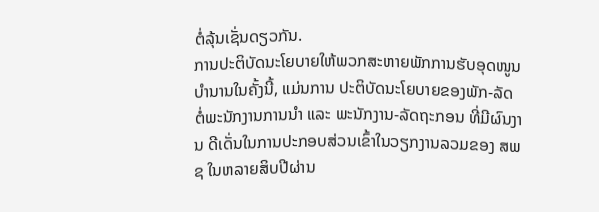ຕໍ່ລຸ້ນເຊັ່ນດຽວກັນ.
ການປະຕິບັດນະໂຍບາຍໃຫ້ພວກສະຫາຍພັກການຮັບອຸດໜູນບຳນານໃນຄັ້ງນີ້, ແມ່ນການ ປະຕິບັດນະໂຍບາຍຂອງພັກ-ລັດ ຕໍ່ພະນັກງານການນຳ ແລະ ພະນັກງານ-ລັດຖະກອນ ທີ່ມີຜົນງານ ດີເດັ່ນໃນການປະກອບສ່ວນເຂົ້າໃນວຽກງານລວມຂອງ ສພຊ ໃນຫລາຍສິບປີຜ່ານ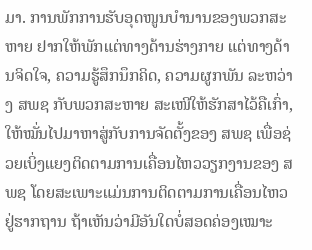ມາ. ການພັກການຮັບອຸດໜູນບຳນານຂອງພວກສະຫາຍ ຢາກໃຫ້ພັກແຕ່ທາງດ້ານຮ່າງກາຍ ແຕ່ທາງດ້ານຈິດໃຈ, ຄວາມຮູ້ສຶກນຶກຄິດ, ຄວາມຜູກພັນ ລະຫວ່າງ ສພຊ ກັບພວກສະຫາຍ ສະເໜີໃຫ້ຮັກສາໄວ້ຄືເກົ່າ, ໃຫ້ໝັ່ນໄປມາຫາສູ່ກັບການຈັດຕັ້ງຂອງ ສພຊ ເພື່ອຊ່ວຍເບິ່ງແຍງຕິດຕາມການເຄື່ອນໄຫວວຽກງານຂອງ ສພຊ ໂດຍສະເພາະແມ່ນການຕິດຕາມການເຄື່ອນໄຫວຢູ່ຮາກຖານ ຖ້າເຫັນວ່າມີອັນໃດບໍ່ສອດຄ່ອງເໝາະ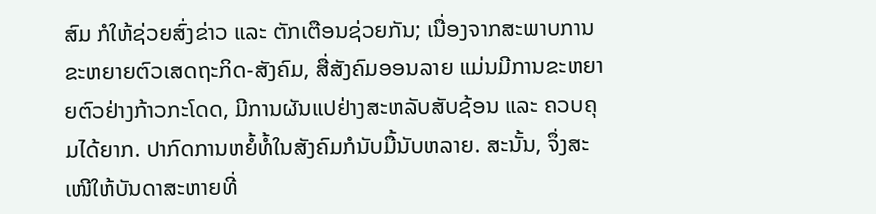ສົມ ກໍໃຫ້ຊ່ວຍສົ່ງຂ່າວ ແລະ ຕັກເຕືອນຊ່ວຍກັນ; ເນື່ອງຈາກສະພາບການຂະຫຍາຍຕົວເສດຖະກິດ-ສັງຄົມ, ສື່ສັງຄົມອອນລາຍ ແມ່ນມີການຂະຫຍາຍຕົວຢ່າງກ້າວກະໂດດ, ມີການຜັນແປຢ່າງສະຫລັບສັບຊ້ອນ ແລະ ຄວບຄຸມໄດ້ຍາກ. ປາກົດການຫຍໍ້ທໍ້ໃນສັງຄົມກໍນັບມື້ນັບຫລາຍ. ສະນັ້ນ, ຈຶ່ງສະເໜີໃຫ້ບັນດາສະຫາຍທີ່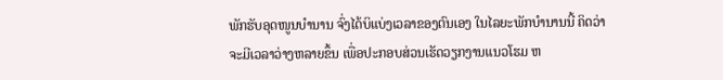ພັກຮັບອຸດໜູນບໍານານ ຈົ່ງໄດ້ບິແບ່ງເວລາຂອງຕົນເອງ ໃນໄລຍະພັກບຳນານນີ້ ຄິດວ່າ ຈະມີເວລາວ່າງຫລາຍຂຶ້ນ ເພື່ອປະກອບສ່ວນເຮັດວຽກງານແນວໂຮມ ຫ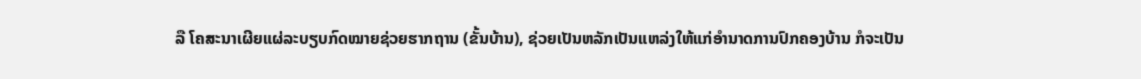ລື ໂຄສະນາເຜີຍແຜ່ລະບຽບກົດໝາຍຊ່ວຍຮາກຖານ (ຂັ້ນບ້ານ), ຊ່ວຍເປັນຫລັກເປັນແຫລ່ງໃຫ້ແກ່ອຳນາດການປົກຄອງບ້ານ ກໍຈະເປັນ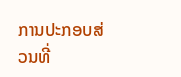ການປະກອບສ່ວນທີ່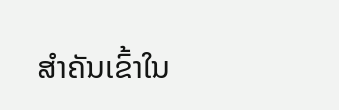ສຳຄັນເຂົ້າໃນ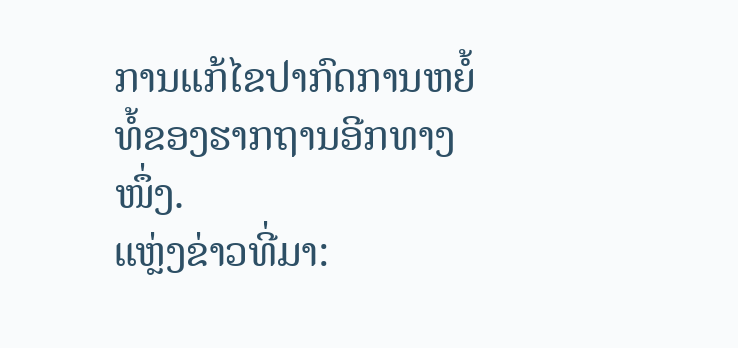ການແກ້ໄຂປາກົດການຫຍໍ້ທໍ້ຂອງຮາກຖານອີກທາງໜຶ່ງ.
ແຫຼ່ງຂ່າວທີ່ມາ: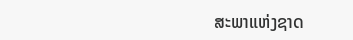ສະພາແຫ່ງຊາດ